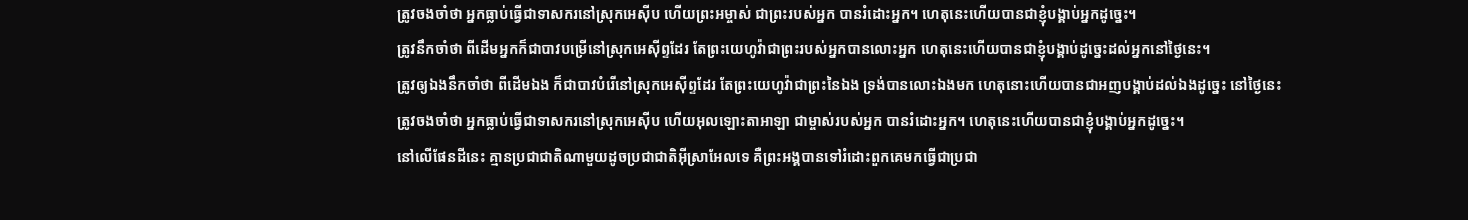ត្រូវចងចាំថា អ្នកធ្លាប់ធ្វើជាទាសករនៅស្រុកអេស៊ីប ហើយព្រះអម្ចាស់ ជាព្រះរបស់អ្នក បានរំដោះអ្នក។ ហេតុនេះហើយបានជាខ្ញុំបង្គាប់អ្នកដូច្នេះ។
ត្រូវនឹកចាំថា ពីដើមអ្នកក៏ជាបាវបម្រើនៅស្រុកអេស៊ីព្ទដែរ តែព្រះយេហូវ៉ាជាព្រះរបស់អ្នកបានលោះអ្នក ហេតុនេះហើយបានជាខ្ញុំបង្គាប់ដូច្នេះដល់អ្នកនៅថ្ងៃនេះ។
ត្រូវឲ្យឯងនឹកចាំថា ពីដើមឯង ក៏ជាបាវបំរើនៅស្រុកអេស៊ីព្ទដែរ តែព្រះយេហូវ៉ាជាព្រះនៃឯង ទ្រង់បានលោះឯងមក ហេតុនោះហើយបានជាអញបង្គាប់ដល់ឯងដូច្នេះ នៅថ្ងៃនេះ
ត្រូវចងចាំថា អ្នកធ្លាប់ធ្វើជាទាសករនៅស្រុកអេស៊ីប ហើយអុលឡោះតាអាឡា ជាម្ចាស់របស់អ្នក បានរំដោះអ្នក។ ហេតុនេះហើយបានជាខ្ញុំបង្គាប់អ្នកដូច្នេះ។
នៅលើផែនដីនេះ គ្មានប្រជាជាតិណាមួយដូចប្រជាជាតិអ៊ីស្រាអែលទេ គឺព្រះអង្គបានទៅរំដោះពួកគេមកធ្វើជាប្រជា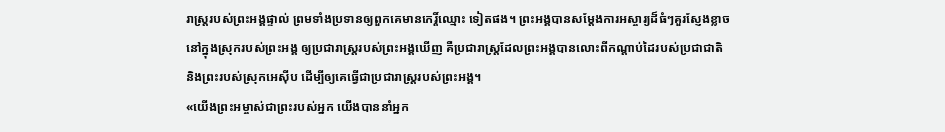រាស្ត្ររបស់ព្រះអង្គផ្ទាល់ ព្រមទាំងប្រទានឲ្យពួកគេមានកេរ្តិ៍ឈ្មោះ ទៀតផង។ ព្រះអង្គបានសម្តែងការអស្ចារ្យដ៏ធំៗគួរស្ញែងខ្លាច នៅក្នុងស្រុករបស់ព្រះអង្គ ឲ្យប្រជារាស្ត្ររបស់ព្រះអង្គឃើញ គឺប្រជារាស្ត្រដែលព្រះអង្គបានលោះពីកណ្ដាប់ដៃរបស់ប្រជាជាតិ និងព្រះរបស់ស្រុកអេស៊ីប ដើម្បីឲ្យគេធ្វើជាប្រជារាស្ត្ររបស់ព្រះអង្គ។
«យើងព្រះអម្ចាស់ជាព្រះរបស់អ្នក យើងបាននាំអ្នក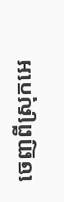ចេញពីស្រុកអេ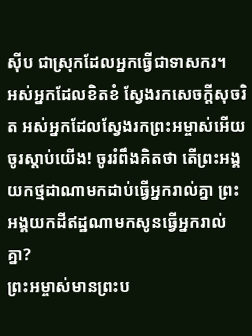ស៊ីប ជាស្រុកដែលអ្នកធ្វើជាទាសករ។
អស់អ្នកដែលខិតខំ ស្វែងរកសេចក្ដីសុចរិត អស់អ្នកដែលស្វែងរកព្រះអម្ចាស់អើយ ចូរស្ដាប់យើង! ចូររំពឹងគិតថា តើព្រះអង្គយកថ្មដាណាមកដាប់ធ្វើអ្នករាល់គ្នា ព្រះអង្គយកដីឥដ្ឋណាមកសូនធ្វើអ្នករាល់គ្នា?
ព្រះអម្ចាស់មានព្រះប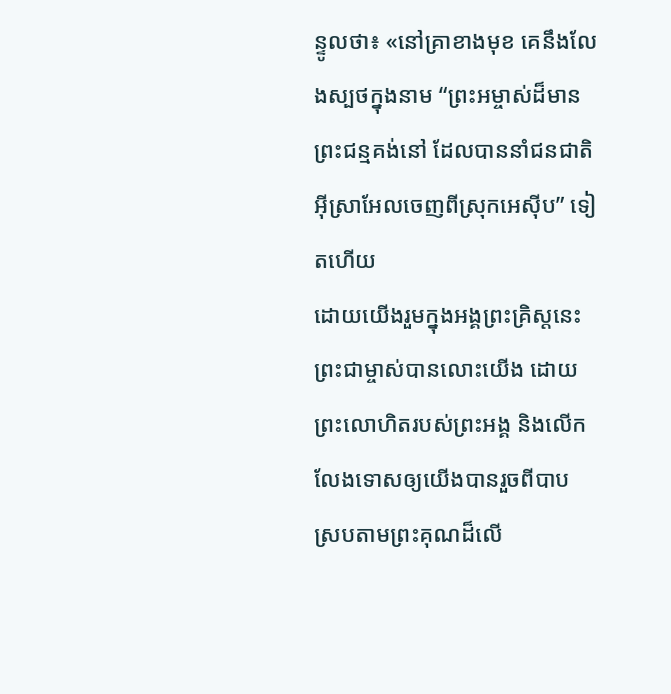ន្ទូលថា៖ «នៅគ្រាខាងមុខ គេនឹងលែងស្បថក្នុងនាម “ព្រះអម្ចាស់ដ៏មានព្រះជន្មគង់នៅ ដែលបាននាំជនជាតិអ៊ីស្រាអែលចេញពីស្រុកអេស៊ីប” ទៀតហើយ
ដោយយើងរួមក្នុងអង្គព្រះគ្រិស្តនេះ ព្រះជាម្ចាស់បានលោះយើង ដោយព្រះលោហិតរបស់ព្រះអង្គ និងលើកលែងទោសឲ្យយើងបានរួចពីបាប ស្របតាមព្រះគុណដ៏លើ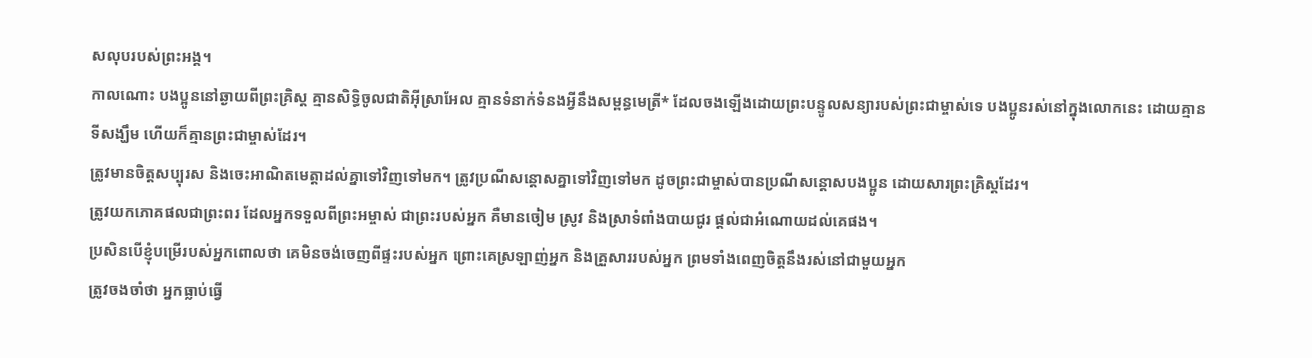សលុបរបស់ព្រះអង្គ។
កាលណោះ បងប្អូននៅឆ្ងាយពីព្រះគ្រិស្ត គ្មានសិទ្ធិចូលជាតិអ៊ីស្រាអែល គ្មានទំនាក់ទំនងអ្វីនឹងសម្ពន្ធមេត្រី* ដែលចងឡើងដោយព្រះបន្ទូលសន្យារបស់ព្រះជាម្ចាស់ទេ បងប្អូនរស់នៅក្នុងលោកនេះ ដោយគ្មានទីសង្ឃឹម ហើយក៏គ្មានព្រះជាម្ចាស់ដែរ។
ត្រូវមានចិត្តសប្បុរស និងចេះអាណិតមេត្តាដល់គ្នាទៅវិញទៅមក។ ត្រូវប្រណីសន្ដោសគ្នាទៅវិញទៅមក ដូចព្រះជាម្ចាស់បានប្រណីសន្ដោសបងប្អូន ដោយសារព្រះគ្រិស្តដែរ។
ត្រូវយកភោគផលជាព្រះពរ ដែលអ្នកទទួលពីព្រះអម្ចាស់ ជាព្រះរបស់អ្នក គឺមានចៀម ស្រូវ និងស្រាទំពាំងបាយជូរ ផ្ដល់ជាអំណោយដល់គេផង។
ប្រសិនបើខ្ញុំបម្រើរបស់អ្នកពោលថា គេមិនចង់ចេញពីផ្ទះរបស់អ្នក ព្រោះគេស្រឡាញ់អ្នក និងគ្រួសាររបស់អ្នក ព្រមទាំងពេញចិត្តនឹងរស់នៅជាមួយអ្នក
ត្រូវចងចាំថា អ្នកធ្លាប់ធ្វើ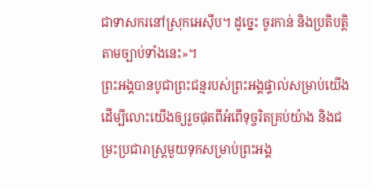ជាទាសករនៅស្រុកអេស៊ីប។ ដូច្នេះ ចូរកាន់ និងប្រតិបត្តិតាមច្បាប់ទាំងនេះ»។
ព្រះអង្គបានបូជាព្រះជន្មរបស់ព្រះអង្គផ្ទាល់សម្រាប់យើង ដើម្បីលោះយើងឲ្យរួចផុតពីអំពើទុច្ចរិតគ្រប់យ៉ាង និងជម្រះប្រជារាស្ត្រមួយទុកសម្រាប់ព្រះអង្គ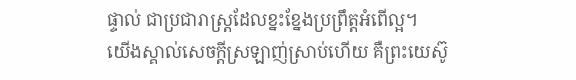ផ្ទាល់ ជាប្រជារាស្ត្រដែលខ្នះខ្នែងប្រព្រឹត្តអំពើល្អ។
យើងស្គាល់សេចក្ដីស្រឡាញ់ស្រាប់ហើយ គឺព្រះយេស៊ូ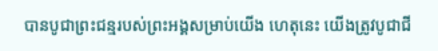បានបូជាព្រះជន្មរបស់ព្រះអង្គសម្រាប់យើង ហេតុនេះ យើងត្រូវបូជាជី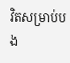វិតសម្រាប់បង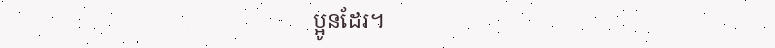ប្អូនដែរ។